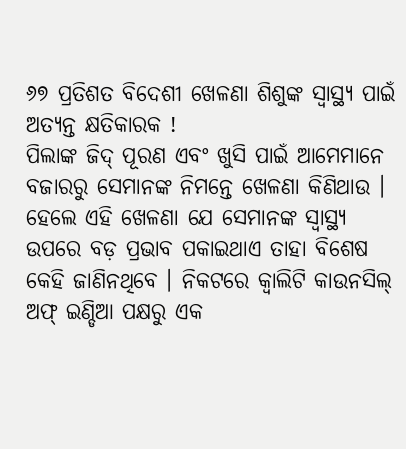୬୭ ପ୍ରତିଶତ ବିଦେଶୀ ଖେଳଣା ଶିଶୁଙ୍କ ସ୍ୱାସ୍ଥ୍ୟ ପାଇଁ ଅତ୍ୟନ୍ତ କ୍ଷତିକାରକ !
ପିଲାଙ୍କ ଜିଦ୍ ପୂରଣ ଏବଂ ଖୁସି ପାଇଁ ଆମେମାନେ ବଜାରରୁ ସେମାନଙ୍କ ନିମନ୍ତେ ଖେଳଣା କିଣିଥାଉ । ହେଲେ ଏହି ଖେଳଣା ଯେ ସେମାନଙ୍କ ସ୍ୱାସ୍ଥ୍ୟ ଉପରେ ବଡ଼ ପ୍ରଭାବ ପକାଇଥାଏ ତାହା ବିଶେଷ କେହି ଜାଣିନଥିବେ । ନିକଟରେ କ୍ୱାଲିଟି କାଉନସିଲ୍ ଅଫ୍ ଇଣ୍ଡିଆ ପକ୍ଷରୁ ଏକ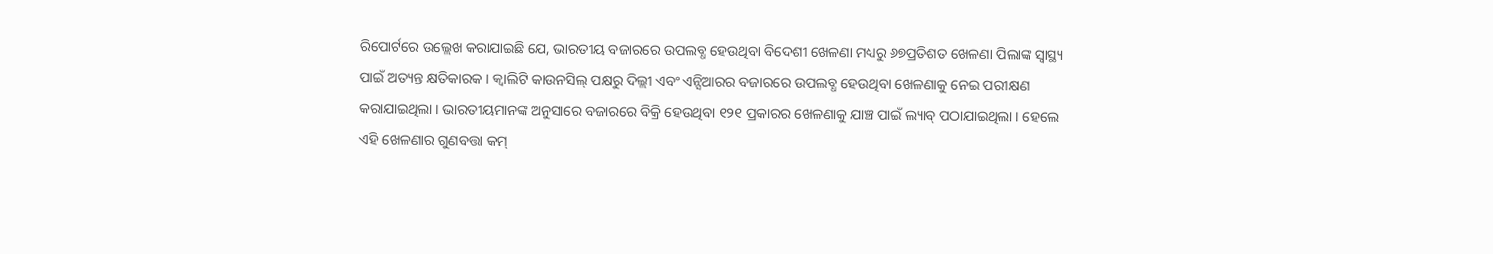ରିପୋର୍ଟରେ ଉଲ୍ଲେଖ କରାଯାଇଛି ଯେ, ଭାରତୀୟ ବଜାରରେ ଉପଲବ୍ଧ ହେଉଥିବା ବିଦେଶୀ ଖେଳଣା ମଧ୍ୟରୁ ୬୭ପ୍ରତିଶତ ଖେଳଣା ପିଲାଙ୍କ ସ୍ୱାସ୍ଥ୍ୟ ପାଇଁ ଅତ୍ୟନ୍ତ କ୍ଷତିକାରକ । କ୍ୱାଲିଟି କାଉନସିଲ୍ ପକ୍ଷରୁ ଦିଲ୍ଲୀ ଏବଂ ଏନ୍ସିଆରର ବଜାରରେ ଉପଲବ୍ଧ ହେଉଥିବା ଖେଳଣାକୁ ନେଇ ପରୀକ୍ଷଣ କରାଯାଇଥିଲା । ଭାରତୀୟମାନଙ୍କ ଅନୁସାରେ ବଜାରରେ ବିକ୍ରି ହେଉଥିବା ୧୨୧ ପ୍ରକାରର ଖେଳଣାକୁ ଯାଞ୍ଚ ପାଇଁ ଲ୍ୟାବ୍ ପଠାଯାଇଥିଲା । ହେଲେ ଏହି ଖେଳଣାର ଗୁଣବତ୍ତା କମ୍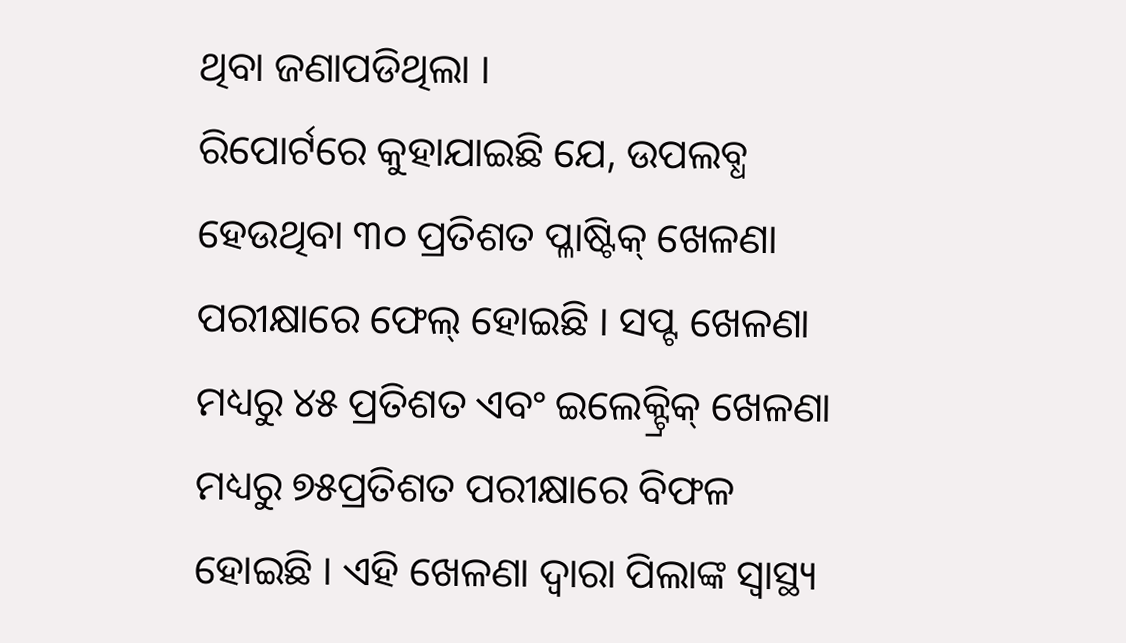ଥିବା ଜଣାପଡିଥିଲା ।
ରିପୋର୍ଟରେ କୁହାଯାଇଛି ଯେ, ଉପଲବ୍ଧ ହେଉଥିବା ୩୦ ପ୍ରତିଶତ ପ୍ଳାଷ୍ଟିକ୍ ଖେଳଣା ପରୀକ୍ଷାରେ ଫେଲ୍ ହୋଇଛି । ସପ୍ଟ ଖେଳଣା ମଧ୍ୟରୁ ୪୫ ପ୍ରତିଶତ ଏବଂ ଇଲେକ୍ଟ୍ରିକ୍ ଖେଳଣା ମଧ୍ୟରୁ ୭୫ପ୍ରତିଶତ ପରୀକ୍ଷାରେ ବିଫଳ ହୋଇଛି । ଏହି ଖେଳଣା ଦ୍ୱାରା ପିଲାଙ୍କ ସ୍ୱାସ୍ଥ୍ୟ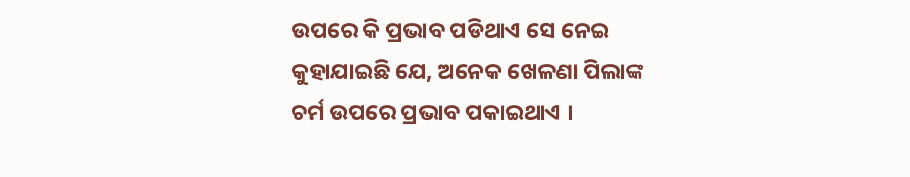ଉପରେ କି ପ୍ରଭାବ ପଡିଥାଏ ସେ ନେଇ କୁହାଯାଇଛି ଯେ, ଅନେକ ଖେଳଣା ପିଲାଙ୍କ ଚର୍ମ ଉପରେ ପ୍ରଭାବ ପକାଇଥାଏ ।